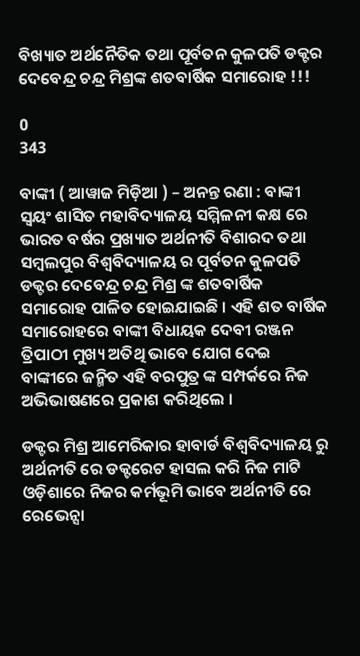ବିଖ୍ୟାତ ଅର୍ଥନୈତିକ ତଥା ପୂର୍ବତନ କୁଳପତି ଡକ୍ଟର ଦେବେନ୍ଦ୍ର ଚନ୍ଦ୍ର ମିଶ୍ରଙ୍କ ଶତବାର୍ଷିକ ସମାରୋହ !!!

0
343

ବାଙ୍କୀ ( ଆୱାଜ ମିଡ଼ିଆ ) – ଅନନ୍ତ ରଣା : ବାଙ୍କୀ ସ୍ୱୟଂ ଶାସିତ ମହାବିଦ୍ୟାଳୟ ସମ୍ମିଳନୀ କକ୍ଷ ରେ ଭାରତ ବର୍ଷର ପ୍ରଖ୍ୟାତ ଅର୍ଥନୀତି ବିଶାରଦ ତଥା ସମ୍ବଲପୁର ବିଶ୍ୱବିଦ୍ୟାଳୟ ର ପୂର୍ବତନ କୁଳପତି ଡକ୍ଟର ଦେବେନ୍ଦ୍ର ଚନ୍ଦ୍ର ମିଶ୍ର ଙ୍କ ଶତବାର୍ଷିକ ସମାରୋହ ପାଳିତ ହୋଇଯାଇଛି । ଏହି ଶତ ବାର୍ଷିକ ସମାରୋହରେ ବାଙ୍କୀ ବିଧାୟକ ଦେବୀ ରଞ୍ଜନ ତ୍ରିପାଠୀ ମୁଖ୍ୟ ଅତିଥି ଭାବେ ଯୋଗ ଦେଇ ବାଙ୍କୀରେ ଜନ୍ମିତ ଏହି ବରପୁତ୍ର ଙ୍କ ସମ୍ପର୍କରେ ନିଜ ଅଭିଭାଷଣରେ ପ୍ରକାଶ କରିଥିଲେ ।

ଡକ୍ଟର ମିଶ୍ର ଆମେରିକାର ହାବାର୍ଡ ବିଶ୍ୱବିଦ୍ୟାଳୟ ରୁ ଅର୍ଥନୀତି ରେ ଡକ୍ଟରେଟ ହାସଲ କରି ନିଜ ମାଟି ଓଡ଼ିଶାରେ ନିଜର କର୍ମଭୂମି ଭାବେ ଅର୍ଥନୀତି ରେ ରେଭେନ୍ସା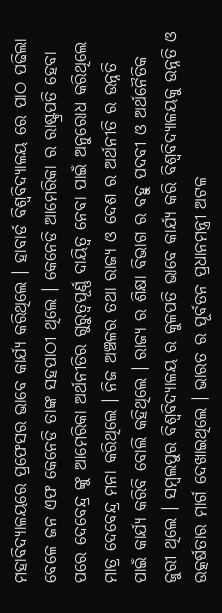ମହାବିଦ୍ୟାଳୟରେ ପ୍ରଫେସର ଭାବେ କାର୍ଯ୍ୟ କରିଥିଲେ । ହାବାର୍ଡ ବିଶ୍ୱବିଦ୍ୟାଳୟ ରେ ପାଠ ପଢିଲା ବେଳେ ଜନ ଏଫ କେନେଡି ତାଙ୍କ ସହପାଠୀ ଥିଲେ । କେନେଡି ଆମେରିକା ର ରାଷ୍ଟ୍ରପତି ହେବା ପରେ ଦେବେନ୍ଦ୍ର ଙ୍କୁ ଆମେରିକା ଅର୍ଥନୀତିର ଗୁରୁତ୍ୱପୂର୍ଣ୍ଣ ଦାୟିତ୍ୱ ନେବା ପାଇଁ ଅନୁରୋଧ କରିଥିଲେ ମାତ୍ର ଦେବେନ୍ଦ୍ର ମନା କରିଥିଲେ । ନିଜ ଅଞ୍ଚଳର ତଥା ରାଜ୍ୟ ଓ ଦେଶ ର ଅର୍ଥନୀତି ର ଉନ୍ନତି ପାଇଁ କାର୍ଯ୍ୟ କରିବି ବୋଲି କହିଥିଲେ । ରାଜ୍ୟ ର ଶିକ୍ଷା ବିଭାଗ ର ବହୁ ପଦବୀ ଓ ଅର୍ଥନୈତିକ ଜୁରୀ ଥିଲେ । ସମ୍ବଲପୁର ବିଶ୍ୱବିଦ୍ୟାଳୟ ର କୁଳପତି ଭାବେ କାର୍ଯ୍ୟ କରି ବିଶ୍ୱବିଦ୍ୟାଳୟକୁ ଉନ୍ନତି ଓ ଉତ୍କର୍ଷତାର ମାର୍ଗ ଦେଖାଇଥିଲେ । ଭାରତ ର ପୂର୍ବତନ ପ୍ରଧାନମନ୍ତ୍ରୀ ଅଟଳ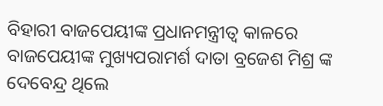ବିହାରୀ ବାଜପେୟୀଙ୍କ ପ୍ରଧାନମନ୍ତ୍ରୀତ୍ୱ କାଳରେ ବାଜପେୟୀଙ୍କ ମୁଖ୍ୟପରାମର୍ଶ ଦାତା ବ୍ରଜେଶ ମିଶ୍ର ଙ୍କ ଦେବେନ୍ଦ୍ର ଥିଲେ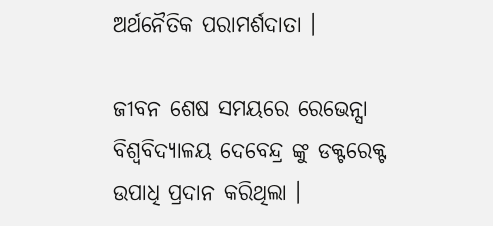ଅର୍ଥନୈତିକ ପରାମର୍ଶଦାତା ।

ଜୀବନ ଶେଷ ସମୟରେ ରେଭେନ୍ସା ବିଶ୍ୱବିଦ୍ୟାଳୟ ଦେବେନ୍ଦ୍ର ଙ୍କୁ ଡକ୍ଟରେକ୍ଟ ଉପାଧି ପ୍ରଦାନ କରିଥିଲା ।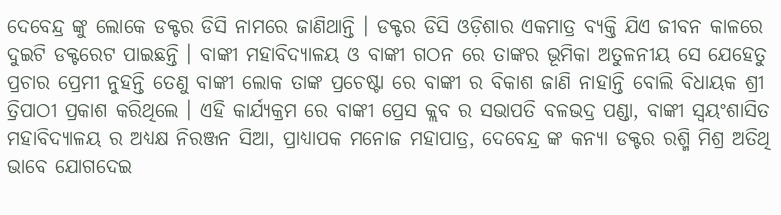ଦେବେନ୍ଦ୍ର ଙ୍କୁ ଲୋକେ ଡକ୍ଟର ଡିସି ନାମରେ ଜାଣିଥାନ୍ତି । ଡକ୍ଟର ଡିସି ଓଡ଼ିଶାର ଏକମାତ୍ର ବ୍ୟକ୍ତି ଯିଏ ଜୀବନ କାଳରେ ଦୁଇଟି ଡକ୍ଟରେଟ ପାଇଛନ୍ତି । ବାଙ୍କୀ ମହାବିଦ୍ୟାଳୟ ଓ ବାଙ୍କୀ ଗଠନ ରେ ତାଙ୍କର ଭୂମିକା ଅତୁଳନୀୟ ସେ ଯେହେତୁ ପ୍ରଚାର ପ୍ରେମୀ ନୁହନ୍ତି ତେଣୁ ବାଙ୍କୀ ଲୋକ ତାଙ୍କ ପ୍ରଚେଷ୍ଟା ରେ ବାଙ୍କୀ ର ବିକାଶ ଜାଣି ନାହାନ୍ତି ବୋଲି ବିଧାୟକ ଶ୍ରୀ ତ୍ରିପାଠୀ ପ୍ରକାଶ କରିଥିଲେ । ଏହି କାର୍ଯ୍ୟକ୍ରମ ରେ ବାଙ୍କୀ ପ୍ରେସ କ୍ଲବ ର ସଭାପତି ବଳଭଦ୍ର ପଣ୍ଡା, ବାଙ୍କୀ ସ୍ୱୟଂଶାସିତ ମହାବିଦ୍ୟାଳୟ ର ଅଧ୍ୟକ୍ଷ ନିରଞ୍ଜନ ସିଆ, ପ୍ରାଧ୍ୟାପକ ମନୋଜ ମହାପାତ୍ର, ଦେବେନ୍ଦ୍ର ଙ୍କ କନ୍ୟା ଡକ୍ଟର ରଶ୍ମି ମିଶ୍ର ଅତିଥି ଭାବେ ଯୋଗଦେଇ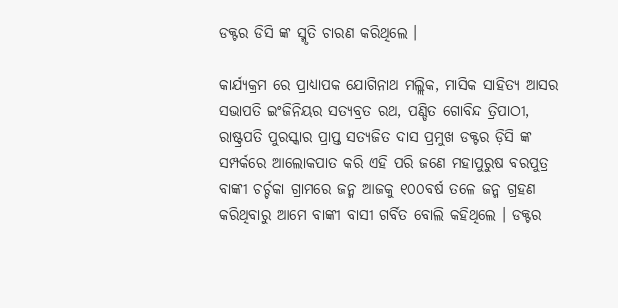ଡକ୍ଟର ଡିସି ଙ୍କ ସ୍ମୃତି ଚାରଣ କରିଥିଲେ ।

କାର୍ଯ୍ୟକ୍ରମ ରେ ପ୍ରାଧ୍ୟାପକ ଯୋଗିନାଥ ମଲ୍ଲିକ, ମାସିକ ସାହିତ୍ୟ ଆସର ସଭାପତି ଇଂଜିନିୟର ସତ୍ୟବ୍ରତ ରଥ, ପଣ୍ଡିତ ଗୋବିନ୍ଦ ତ୍ରିପାଠୀ, ରାଷ୍ଟ୍ରପତି ପୁରସ୍କାର ପ୍ରାପ୍ତ ସତ୍ୟଜିତ ଦାସ ପ୍ରମୁଖ ଡକ୍ଟର ଡ଼ିସି ଙ୍କ ସମ୍ପର୍କରେ ଆଲୋକପାତ କରି ଏହି ପରି ଜଣେ ମହାପୁରୁଷ ବରପୁତ୍ର ବାଙ୍କୀ ଚର୍ଚ୍ଚକା ଗ୍ରାମରେ ଜନ୍ମ ଆଜକୁ ୧୦୦ବର୍ଷ ତଳେ ଜନ୍ମ ଗ୍ରହଣ କରିଥିବାରୁ ଆମେ ବାଙ୍କୀ ବାସୀ ଗର୍ବିତ ବୋଲି କହିଥିଲେ । ଡକ୍ଟର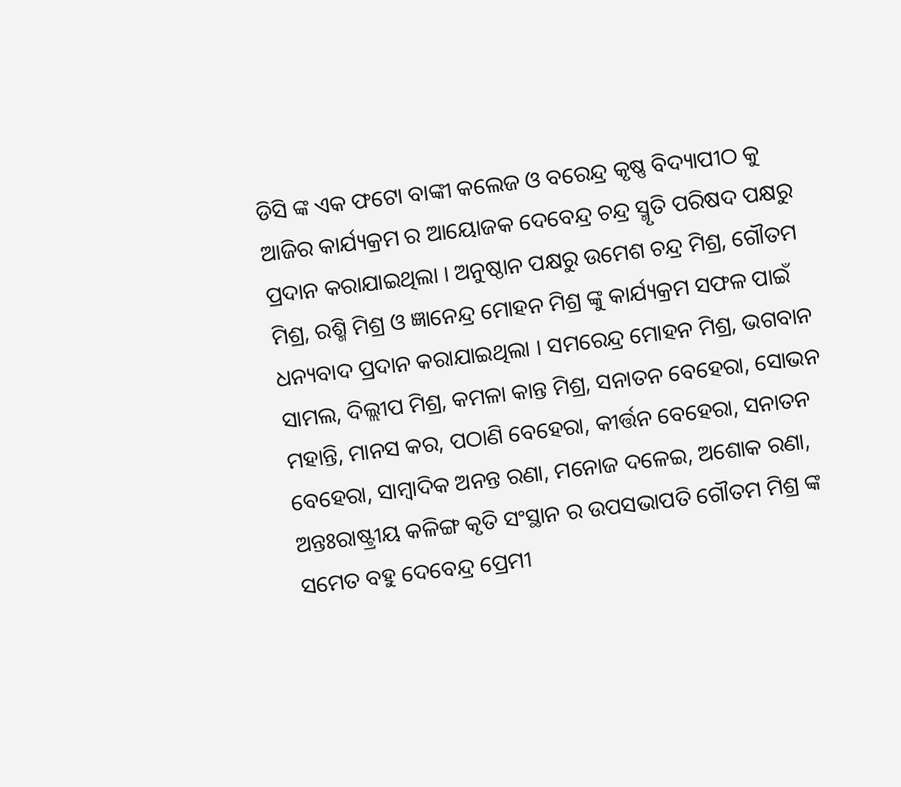ଡିସି ଙ୍କ ଏକ ଫଟୋ ବାଙ୍କୀ କଲେଜ ଓ ବରେନ୍ଦ୍ର କୃଷ୍ଣ ବିଦ୍ୟାପୀଠ କୁ ଆଜିର କାର୍ଯ୍ୟକ୍ରମ ର ଆୟୋଜକ ଦେବେନ୍ଦ୍ର ଚନ୍ଦ୍ର ସ୍ମୃତି ପରିଷଦ ପକ୍ଷରୁ ପ୍ରଦାନ କରାଯାଇଥିଲା । ଅନୁଷ୍ଠାନ ପକ୍ଷରୁ ଉମେଶ ଚନ୍ଦ୍ର ମିଶ୍ର, ଗୌତମ ମିଶ୍ର, ରଶ୍ମି ମିଶ୍ର ଓ ଜ୍ଞାନେନ୍ଦ୍ର ମୋହନ ମିଶ୍ର ଙ୍କୁ କାର୍ଯ୍ୟକ୍ରମ ସଫଳ ପାଇଁ ଧନ୍ୟବାଦ ପ୍ରଦାନ କରାଯାଇଥିଲା । ସମରେନ୍ଦ୍ର ମୋହନ ମିଶ୍ର, ଭଗବାନ ସାମଲ, ଦିଲ୍ଲୀପ ମିଶ୍ର, କମଳା କାନ୍ତ ମିଶ୍ର, ସନାତନ ବେହେରା, ସୋଭନ ମହାନ୍ତି, ମାନସ କର, ପଠାଣି ବେହେରା, କୀର୍ତ୍ତନ ବେହେରା, ସନାତନ ବେହେରା, ସାମ୍ବାଦିକ ଅନନ୍ତ ରଣା, ମନୋଜ ଦଳେଇ, ଅଶୋକ ରଣା, ଅନ୍ତଃରାଷ୍ଟ୍ରୀୟ କଳିଙ୍ଗ କୃତି ସଂସ୍ଥାନ ର ଉପସଭାପତି ଗୌତମ ମିଶ୍ର ଙ୍କ ସମେତ ବହୁ ଦେବେନ୍ଦ୍ର ପ୍ରେମୀ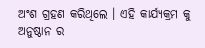ଅଂଶ ଗ୍ରହଣ କରିଥିଲେ । ଏହି କାର୍ଯ୍ୟକ୍ରମ କୁ ଅନୁଷ୍ଠାନ ର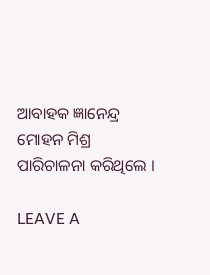ଆବାହକ ଜ୍ଞାନେନ୍ଦ୍ର ମୋହନ ମିଶ୍ର ପାରିଚାଳନା କରିଥିଲେ ।

LEAVE A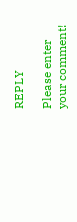REPLY

Please enter your comment!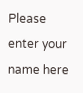Please enter your name here